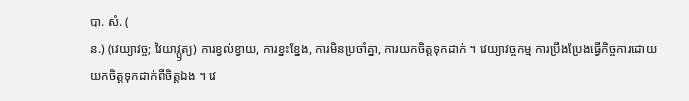បា. សំ. (
ន.) (វេយ្យាវច្ច; វៃយាវ្ឫត្យ) ការខ្វល់ខ្វាយ, ការខ្នះខ្នែង, ការមិនប្រចាំគ្នា, ការយកចិត្តទុកដាក់ ។ វេយ្យាវច្ចកម្ម ការប្រឹងប្រែងធ្វើកិច្ចការដោយយកចិត្តទុកដាក់ពីចិត្តឯង ។ វេ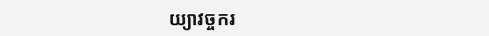យ្យាវច្ចករ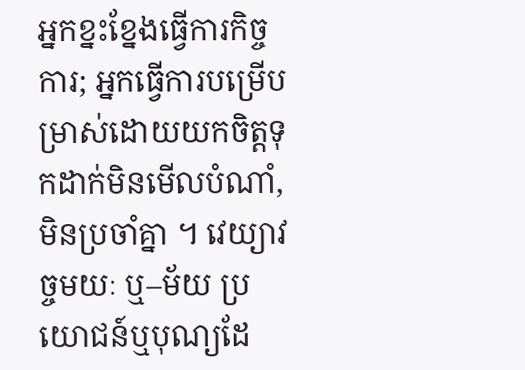អ្នកខ្នះខ្នែងធ្វើការកិច្ចការ; អ្នកធ្វើការបម្រើបម្រាស់ដោយយកចិត្តទុកដាក់មិនមើលបំណាំ, មិនប្រចាំគ្នា ។ វេយ្យាវច្ចមយៈ ឬ–ម័យ ប្រយោជន៍ឬបុណ្យដែ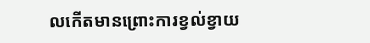លកើតមានព្រោះការខ្វល់ខ្វាយ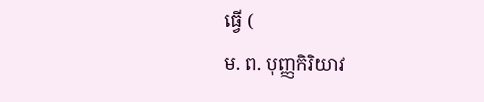ធ្វើ (
ម. ព. បុញ្ញកិរិយាវ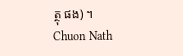ត្ថុ ផង) ។
Chuon Nath